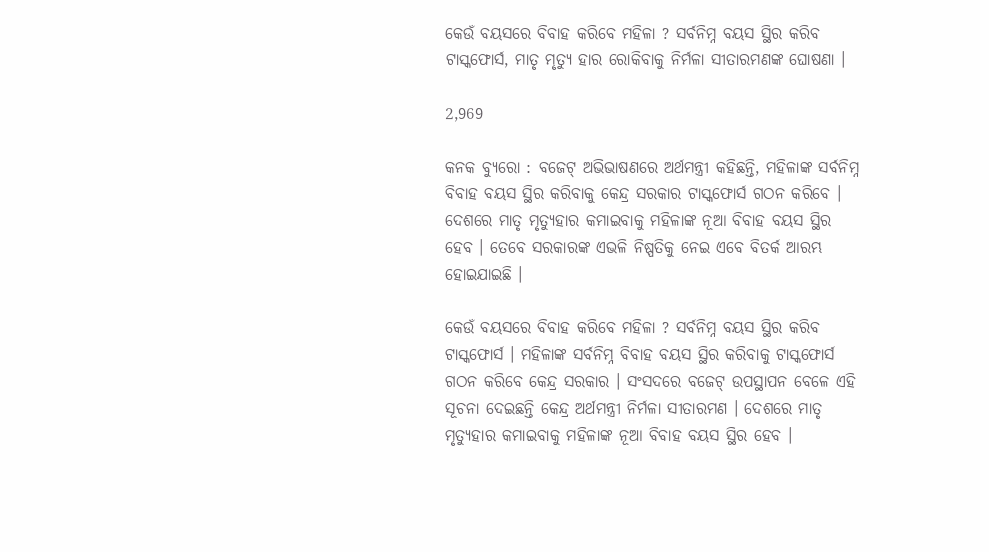କେଉଁ ବୟସରେ ବିବାହ କରିବେ ମହିଳା ? ସର୍ବନିମ୍ନ ବୟସ ସ୍ଥିର କରିବ ଟାସ୍କଫୋର୍ସ, ମାତୃ ମୃତ୍ୟୁ ହାର ରୋକିବାକୁ ନିର୍ମଳା ସୀତାରମଣଙ୍କ ଘୋଷଣା ।

2,969

କନକ ବ୍ୟୁରୋ : ବଜେଟ୍ ଅଭିଭାଷଣରେ ଅର୍ଥମନ୍ତ୍ରୀ କହିଛନ୍ତି, ମହିଳାଙ୍କ ସର୍ବନିମ୍ନ ବିବାହ ବୟସ ସ୍ଥିର କରିବାକୁ କେନ୍ଦ୍ର ସରକାର ଟାସ୍କଫୋର୍ସ ଗଠନ କରିବେ । ଦେଶରେ ମାତୃ ମୃତ୍ୟୁହାର କମାଇବାକୁ ମହିଳାଙ୍କ ନୂଆ ବିବାହ ବୟସ ସ୍ଥିର ହେବ । ତେବେ ସରକାରଙ୍କ ଏଭଳି ନିଷ୍ପତିକୁ ନେଇ ଏବେ ବିତର୍କ ଆରମ୍ଭ ହୋଇଯାଇଛି ।

କେଉଁ ବୟସରେ ବିବାହ କରିବେ ମହିଳା ? ସର୍ବନିମ୍ନ ବୟସ ସ୍ଥିର କରିବ ଟାସ୍କଫୋର୍ସ । ମହିଳାଙ୍କ ସର୍ବନିମ୍ନ ବିବାହ ବୟସ ସ୍ଥିର କରିବାକୁ ଟାସ୍କଫୋର୍ସ ଗଠନ କରିବେ କେନ୍ଦ୍ର ସରକାର । ସଂସଦରେ ବଜେଟ୍ ଉପସ୍ଥାପନ ବେଳେ ଏହି ସୂଚନା ଦେଇଛନ୍ତି କେନ୍ଦ୍ର ଅର୍ଥମନ୍ତ୍ରୀ ନିର୍ମଳା ସୀତାରମଣ । ଦେଶରେ ମାତୃ ମୃତ୍ୟୁହାର କମାଇବାକୁ ମହିଳାଙ୍କ ନୂଆ ବିବାହ ବୟସ ସ୍ଥିର ହେବ ।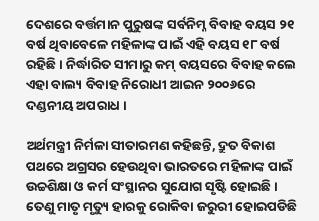ଦେଶରେ ବର୍ତ୍ତମାନ ପୁରୁଷଙ୍କ ସର୍ବନିମ୍ନ ବିବାହ ବୟସ ୨୧ ବର୍ଷ ଥିବାବେଳେ ମହିଳାଙ୍କ ପାଇଁ ଏହି ବୟସ ୧୮ ବର୍ଷ ରହିଛି । ନିର୍ଦ୍ଧାରିତ ସୀମାରୁ କମ୍ ବୟସରେ ବିବାହ କଲେ ଏହା ବାଲ୍ୟ ବିବାହ ନିରୋଧୀ ଆଇନ ୨୦୦୬ରେ ଦଣ୍ଡନୀୟ ଅପରାଧ ।

ଅର୍ଥମନ୍ତ୍ରୀ ନିର୍ମଳା ସୀତାରମଣ କହିଛନ୍ତି, ଦ୍ରୁତ ବିକାଶ ପଥରେ ଅଗ୍ରସର ହେଉଥିବା ଭାରତରେ ମହିଳାଙ୍କ ପାଇଁ ଉଚ୍ଚଶିକ୍ଷା ଓ କର୍ମ ସଂସ୍ଥାନର ସୁଯୋଗ ସୃଷ୍ଟି ହୋଇଛି । ତେଣୁ ମାତୃ ମୃତ୍ୟୁ ହାରକୁ ରୋକିବା ଜରୁରୀ ହୋଇପଡିଛି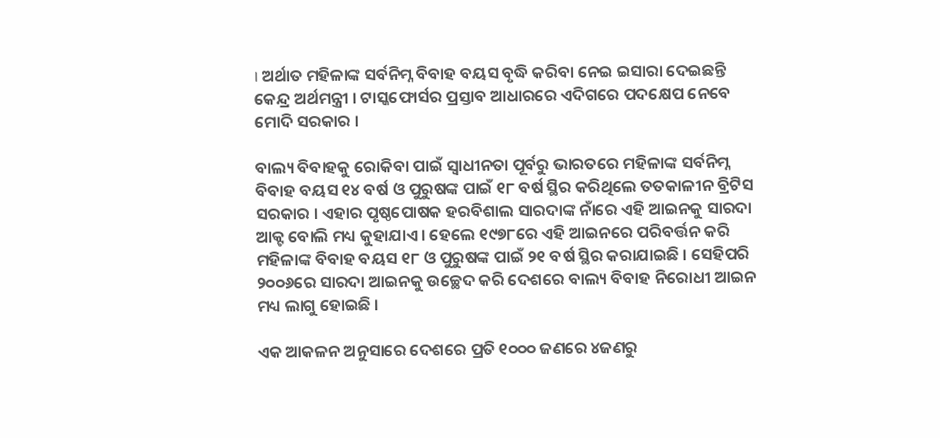। ଅର୍ଥାତ ମହିଳାଙ୍କ ସର୍ବନିମ୍ନ ବିବାହ ବୟସ ବୃଦ୍ଧି କରିବା ନେଇ ଇସାରା ଦେଇଛନ୍ତି କେନ୍ଦ୍ର ଅର୍ଥମନ୍ତ୍ରୀ । ଟାସ୍କଫୋର୍ସର ପ୍ରସ୍ତାବ ଆଧାରରେ ଏଦିଗରେ ପଦକ୍ଷେପ ନେବେ ମୋଦି ସରକାର ।

ବାଲ୍ୟ ବିବାହକୁ ରୋକିବା ପାଇଁ ସ୍ୱାଧୀନତା ପୂର୍ବରୁ ଭାରତରେ ମହିଳାଙ୍କ ସର୍ବନିମ୍ନ ବିବାହ ବୟସ ୧୪ ବର୍ଷ ଓ ପୁରୁଷଙ୍କ ପାଇଁ ୧୮ ବର୍ଷ ସ୍ଥିର କରିଥିଲେ ତତକାଳୀନ ବ୍ରିଟିସ ସରକାର । ଏହାର ପୃଷ୍ଠପୋଷକ ହରବିଶାଲ ସାରଦାଙ୍କ ନାଁରେ ଏହି ଆଇନକୁ ସାରଦା ଆକ୍ଟ ବୋଲି ମଧ୍ୟ କୁହାଯାଏ । ହେଲେ ୧୯୭୮ରେ ଏହି ଆଇନରେ ପରିବର୍ତ୍ତନ କରି ମହିଳାଙ୍କ ବିବାହ ବୟସ ୧୮ ଓ ପୁରୁଷଙ୍କ ପାଇଁ ୨୧ ବର୍ଷ ସ୍ଥିର କରାଯାଇଛି । ସେହିପରି ୨୦୦୬ରେ ସାରଦା ଆଇନକୁ ଉଚ୍ଛେଦ କରି ଦେଶରେ ବାଲ୍ୟ ବିବାହ ନିରୋଧୀ ଆଇନ ମଧ୍ୟ ଲାଗୁ ହୋଇଛି ।

ଏକ ଆକଳନ ଅନୁସାରେ ଦେଶରେ ପ୍ରତି ୧୦୦୦ ଜଣରେ ୪ଜଣରୁ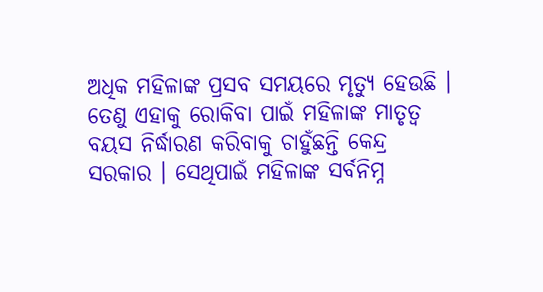ଅଧିକ ମହିଳାଙ୍କ ପ୍ରସବ ସମୟରେ ମୃତ୍ୟୁ ହେଉଛି । ତେଣୁ ଏହାକୁ ରୋକିବା ପାଇଁ ମହିଳାଙ୍କ ମାତୃତ୍ୱ ବୟସ ନିର୍ଦ୍ଧାରଣ କରିବାକୁ ଚାହୁଁଛନ୍ତି କେନ୍ଦ୍ର ସରକାର । ସେଥିପାଇଁ ମହିଳାଙ୍କ ସର୍ବନିମ୍ନ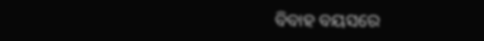ବିବାହ ବୟସରେ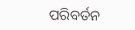ପରିବର୍ତନ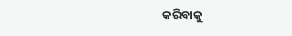କରିବାକୁ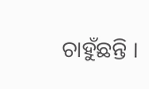ଚାହୁଁଛନ୍ତି ।